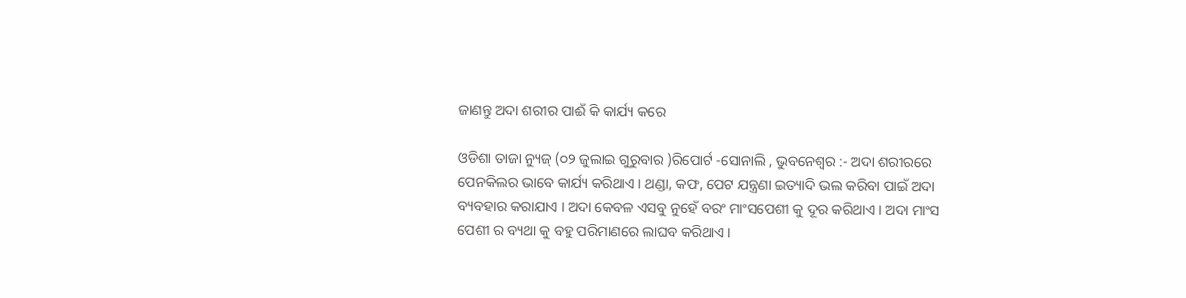ଜାଣନ୍ତୁ ଅଦା ଶରୀର ପାଈଁ କି କାର୍ଯ୍ୟ କରେ

ଓଡିଶା ତାଜା ନ୍ୟୁଜ୍ (୦୨ ଜୁଲାଇ ଗୁରୁବାର )ରିପୋର୍ଟ -ସୋନାଲି , ଭୁବନେଶ୍ୱର :- ଅଦା ଶରୀରରେ ପେନକିଲର ଭାବେ କାର୍ଯ୍ୟ କରିଥାଏ । ଥଣ୍ଡା, କଫ, ପେଟ ଯନ୍ତ୍ରଣା ଇତ୍ୟାଦି ଭଲ କରିବା ପାଇଁ ଅଦା ବ୍ୟବହାର କରାଯାଏ । ଅଦା କେବଳ ଏସବୁ ନୁହେଁ ବରଂ ମାଂସପେଶୀ କୁ ଦୂର କରିଥାଏ । ଅଦା ମାଂସ ପେଶୀ ର ବ୍ୟଥା କୁ ବହୁ ପରିମାଣରେ ଲାଘବ କରିଥାଏ ।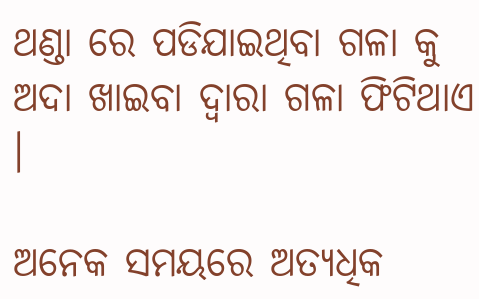ଥଣ୍ଡା ରେ ପଡିଯାଇଥିବା ଗଳା କୁ ଅଦା ଖାଇବା ଦ୍ୱାରା ଗଳା ଫିଟିଥାଏ ।

ଅନେକ ସମୟରେ ଅତ୍ୟଧିକ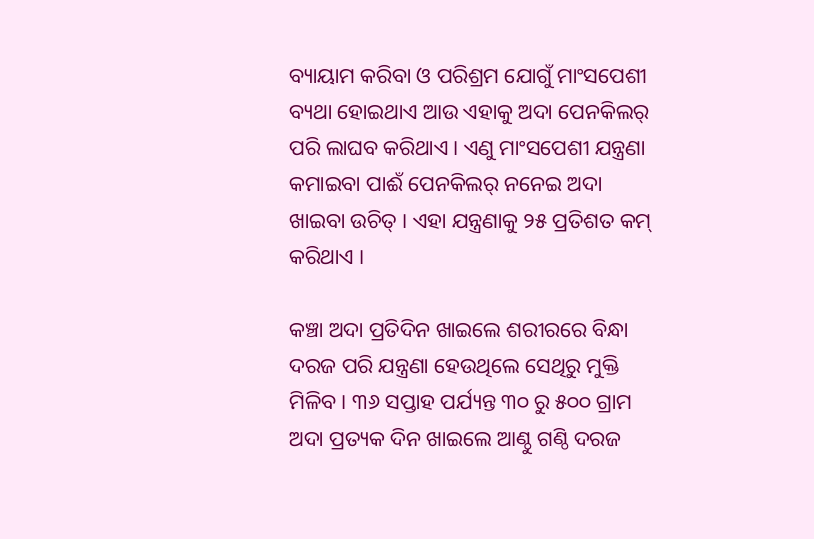ବ୍ୟାୟାମ କରିବା ଓ ପରିଶ୍ରମ ଯୋଗୁଁ ମାଂସପେଶୀ ବ୍ୟଥା ହୋଇଥାଏ ଆଉ ଏହାକୁ ଅଦା ପେନକିଲର୍ ପରି ଲାଘବ କରିଥାଏ । ଏଣୁ ମାଂସପେଶୀ ଯନ୍ତ୍ରଣା କମାଇବା ପାଈଁ ପେନକିଲର୍ ନନେଇ ଅଦା ଖାଇବା ଉଚିତ୍ । ଏହା ଯନ୍ତ୍ରଣାକୁ ୨୫ ପ୍ରତିଶତ କମ୍ କରିଥାଏ ।

କଞ୍ଚା ଅଦା ପ୍ରତିଦିନ ଖାଇଲେ ଶରୀରରେ ବିନ୍ଧା ଦରଜ ପରି ଯନ୍ତ୍ରଣା ହେଉଥିଲେ ସେଥିରୁ ମୁକ୍ତି ମିଳିବ । ୩୬ ସପ୍ତାହ ପର୍ଯ୍ୟନ୍ତ ୩୦ ରୁ ୫୦୦ ଗ୍ରାମ ଅଦା ପ୍ରତ୍ୟକ ଦିନ ଖାଇଲେ ଆଣ୍ଠୁ ଗଣ୍ଠି ଦରଜ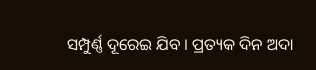ସମ୍ପୁର୍ଣ୍ଣ ଦୂରେଇ ଯିବ । ପ୍ରତ୍ୟକ ଦିନ ଅଦା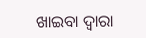ଖାଇବା ଦ୍ବାରା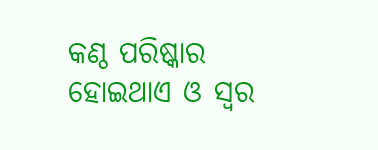କଣ୍ଠ ପରିଷ୍କାର ହୋଇଥାଏ ଓ ସ୍ୱର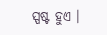ସ୍ପଷ୍ଟ ହୁଏ ।